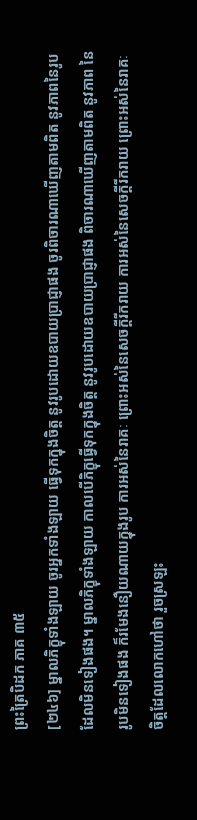ព្រះត្រៃបិដក ភាគ ៣៥
[២៤៦] ម្នាលភិក្ខុទាំងឡាយ ចូរអ្នកទាំងឡាយ ធ្វើទុកក្នុងចិត្ត នូវរូបដោយឧបាយប្រាជ្ញាផង ចូរពិចារណាឃើញតាមពិត នូវភាពនៃរូប ដែលមិនទៀងផង។ ម្នាលភិក្ខុទាំងឡាយ កាលបើភិក្ខុធ្វើទុកក្នុងចិត្ត នូវរូបដោយឧបាយប្រាជ្ញាផង ពិចារណាឃើញតាមពិត នូវភាព នៃរូបមិនទៀងផង ក៏រមែងនឿយណាយក្នុងរូប ការអស់នៃរាគៈ ព្រោះអស់នៃសេចក្តីរីករាយ ការអស់នៃសេចក្តីរីករាយ ព្រោះអស់នៃរាគៈ ចិត្តដែលលោកហៅថា រួចស្រឡះ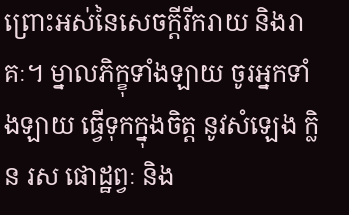ព្រោះអស់នៃសេចក្តីរីករាយ និងរាគៈ។ ម្នាលភិក្ខុទាំងឡាយ ចូរអ្នកទាំងឡាយ ធ្វើទុកក្នុងចិត្ត នូវសំឡេង ក្លិន រស ផោដ្ឋព្វៈ និង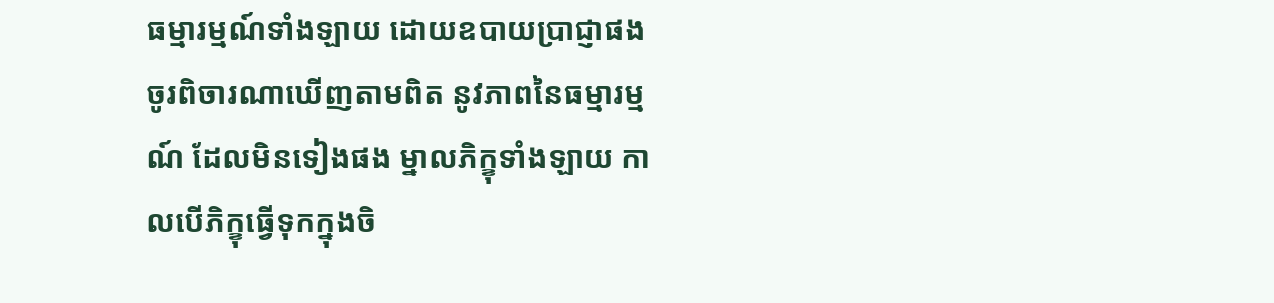ធម្មារម្មណ៍ទាំងឡាយ ដោយឧបាយប្រាជ្ញាផង ចូរពិចារណាឃើញតាមពិត នូវភាពនៃធម្មារម្មណ៍ ដែលមិនទៀងផង ម្នាលភិក្ខុទាំងឡាយ កាលបើភិក្ខុធ្វើទុកក្នុងចិ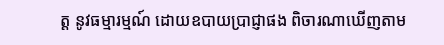ត្ត នូវធម្មារម្មណ៍ ដោយឧបាយប្រាជ្ញាផង ពិចារណាឃើញតាម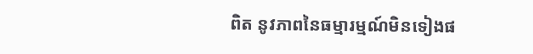ពិត នូវភាពនៃធម្មារម្មណ៍មិនទៀងផ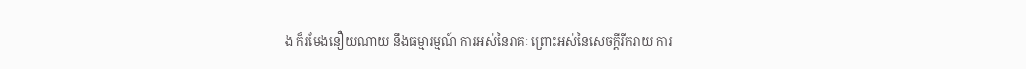ង ក៏រមែងនឿយណាយ នឹងធម្មារម្មណ៍ ការអស់នៃរាគៈ ព្រោះអស់នៃសេចក្តីរីករាយ ការ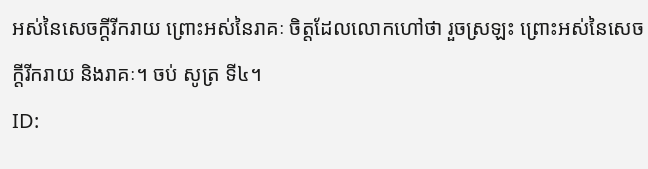អស់នៃសេចក្តីរីករាយ ព្រោះអស់នៃរាគៈ ចិត្តដែលលោកហៅថា រួចស្រឡះ ព្រោះអស់នៃសេចក្តីរីករាយ និងរាគៈ។ ចប់ សូត្រ ទី៤។
ID: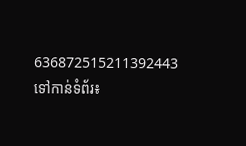636872515211392443
ទៅកាន់ទំព័រ៖